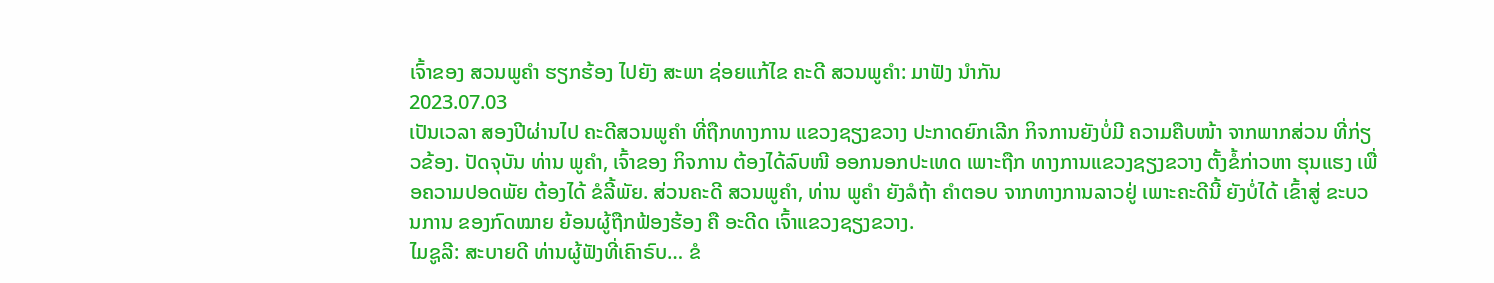ເຈົ້າຂອງ ສວນພູຄຳ ຮຽກຮ້ອງ ໄປຍັງ ສະພາ ຊ່ອຍແກ້ໄຂ ຄະດີ ສວນພູຄຳ: ມາຟັງ ນຳກັນ
2023.07.03
ເປັນເວລາ ສອງປີຜ່ານໄປ ຄະດີສວນພູຄຳ ທີ່ຖືກທາງການ ແຂວງຊຽງຂວາງ ປະກາດຍົກເລີກ ກິຈການຍັງບໍ່ມີ ຄວາມຄືບໜ້າ ຈາກພາກສ່ວນ ທີ່ກ່ຽວຂ້ອງ. ປັດຈຸບັນ ທ່ານ ພູຄຳ, ເຈົ້າຂອງ ກິຈການ ຕ້ອງໄດ້ລົບໜີ ອອກນອກປະເທດ ເພາະຖືກ ທາງການແຂວງຊຽງຂວາງ ຕັ້ງຂໍ້ກ່າວຫາ ຮຸນແຮງ ເພື່ອຄວາມປອດພັຍ ຕ້ອງໄດ້ ຂໍລີ້ພັຍ. ສ່ວນຄະດີ ສວນພູຄຳ, ທ່ານ ພູຄຳ ຍັງລໍຖ້າ ຄຳຕອບ ຈາກທາງການລາວຢູ່ ເພາະຄະດີນີ້ ຍັງບໍ່ໄດ້ ເຂົ້າສູ່ ຂະບວນການ ຂອງກົດໝາຍ ຍ້ອນຜູ້ຖືກຟ້ອງຮ້ອງ ຄື ອະດີດ ເຈົ້າແຂວງຊຽງຂວາງ.
ໄມຊູລີ: ສະບາຍດີ ທ່ານຜູ້ຟັງທີ່ເຄົາຣົບ… ຂໍ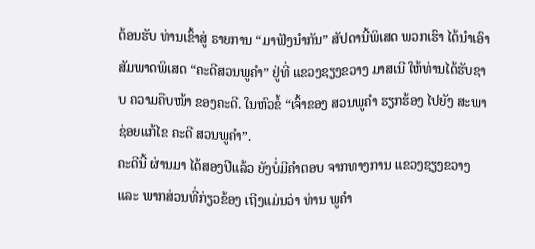ຕ້ອນຮັບ ທ່ານເຂົ້າສູ່ ຣາຍການ “ມາຟັງນຳກັນ” ສັປດານີ້ພິເສດ ພວກເຮົາ ໄດ້ນຳເອົາ ສັມພາດພິເສດ “ຄະດີສວນພູຄຳ” ຢູ່ທີ່ ແຂວງຊຽງຂວາງ ມາສເນີ ໃຫ້ທ່ານໄດ້ຮັບຊາບ ຄວາມຄືບໜ້າ ຂອງຄະດີ. ໃນຫົວຂໍ້ “ເຈົ້າຂອງ ສວນພູຄຳ ຮຽກຮ້ອງ ໄປຍັງ ສະພາ ຊ່ອຍແກ້ໄຂ ຄະດີ ສວນພູຄຳ”.
ຄະດີນີ້ ຜ່ານມາ ໄດ້ສອງປີແລ້ວ ຍັງບໍ່ມີຄໍາຕອບ ຈາກທາງການ ແຂວງຊຽງຂວາງ ແລະ ພາກສ່ວນທີ່ກ່ຽວຂ້ອງ ເຖີງແມ່ນວ່າ ທ່ານ ພູຄຳ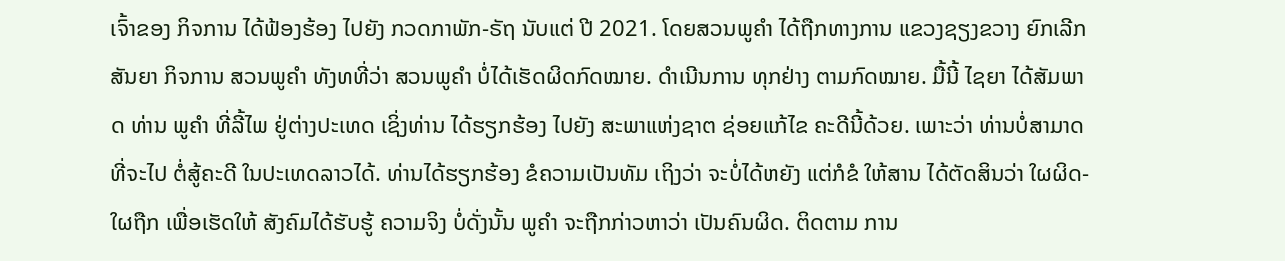ເຈົ້າຂອງ ກິຈການ ໄດ້ຟ້ອງຮ້ອງ ໄປຍັງ ກວດກາພັກ-ຣັຖ ນັບແຕ່ ປີ 2021. ໂດຍສວນພູຄຳ ໄດ້ຖືກທາງການ ແຂວງຊຽງຂວາງ ຍົກເລີກສັນຍາ ກິຈການ ສວນພູຄຳ ທັງທທີ່ວ່າ ສວນພູຄຳ ບໍ່ໄດ້ເຮັດຜິດກົດໝາຍ. ດຳເນີນການ ທຸກຢ່າງ ຕາມກົດໝາຍ. ມື້ນີ້ ໄຊຍາ ໄດ້ສັມພາດ ທ່ານ ພູຄຳ ທີ່ລີ້ໄພ ຢູ່ຕ່າງປະເທດ ເຊິ່ງທ່ານ ໄດ້ຮຽກຮ້ອງ ໄປຍັງ ສະພາແຫ່ງຊາຕ ຊ່ອຍແກ້ໄຂ ຄະດີນີ້ດ້ວຍ. ເພາະວ່າ ທ່ານບໍ່ສາມາດ ທີ່ຈະໄປ ຕໍ່ສູ້ຄະດີ ໃນປະເທດລາວໄດ້. ທ່ານໄດ້ຮຽກຮ້ອງ ຂໍຄວາມເປັນທັມ ເຖິງວ່າ ຈະບໍ່ໄດ້ຫຍັງ ແຕ່ກໍຂໍ ໃຫ້ສານ ໄດ້ຕັດສິນວ່າ ໃຜຜິດ-ໃຜຖືກ ເພື່ອເຮັດໃຫ້ ສັງຄົມໄດ້ຮັບຮູ້ ຄວາມຈິງ ບໍ່ດັ່ງນັ້ນ ພູຄຳ ຈະຖືກກ່າວຫາວ່າ ເປັນຄົນຜິດ. ຕິດຕາມ ການ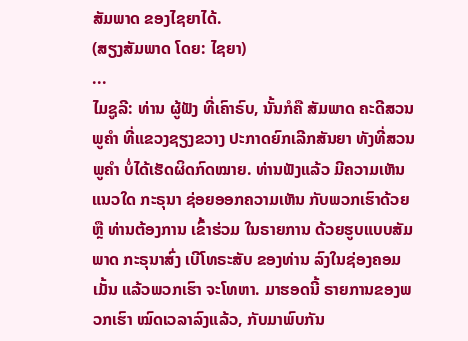ສັມພາດ ຂອງໄຊຍາໄດ້.
(ສຽງສັມພາດ ໂດຍ: ໄຊຍາ)
...
ໄມຊູລີ: ທ່ານ ຜູ້ຟັງ ທີ່ເຄົາຣົບ, ນັ້ນກໍຄື ສັມພາດ ຄະດີສວນພູຄຳ ທີ່ແຂວງຊຽງຂວາງ ປະກາດຍົກເລີກສັນຍາ ທັງທີ່ສວນພູຄຳ ບໍ່ໄດ້ເຮັດຜິດກົດໝາຍ. ທ່ານຟັງແລ້ວ ມີຄວາມເຫັນແນວໃດ ກະຣຸນາ ຊ່ອຍອອກຄວາມເຫັນ ກັບພວກເຮົາດ້ວຍ ຫຼື ທ່ານຕ້ອງການ ເຂົ້າຮ່ວມ ໃນຣາຍການ ດ້ວຍຮູບແບບສັມພາດ ກະຣຸນາສົ່ງ ເບີໂທຣະສັບ ຂອງທ່ານ ລົງໃນຊ່ອງຄອມເມັ້ນ ແລ້ວພວກເຮົາ ຈະໂທຫາ. ມາຮອດນີ້ ຣາຍການຂອງພວກເຮົາ ໝົດເວລາລົງແລ້ວ, ກັບມາພົບກັນ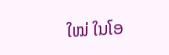ໃໝ່ ໃນໂອ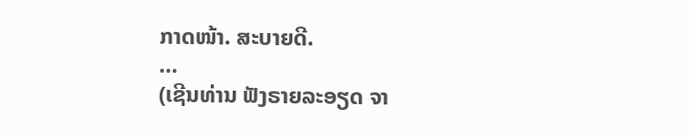ກາດໜ້າ. ສະບາຍດີ.
…
(ເຊີນທ່ານ ຟັງຣາຍລະອຽດ ຈາ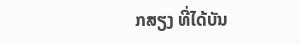ກສຽງ ທີ່ໄດ້ບັນ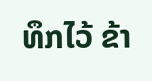ທຶກໄວ້ ຂ້າ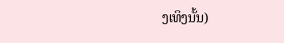ງເທິງນັ້ນ)